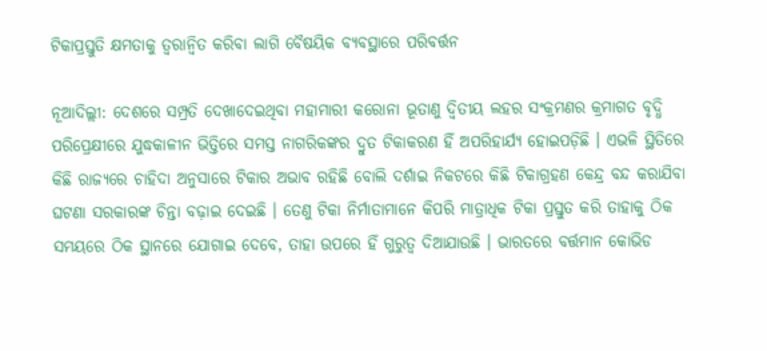ଟିକାପ୍ରସ୍ତୁତି କ୍ଷମତାକୁ ତ୍ୱରାନ୍ୱିତ କରିବା ଲାଗି ବୈଷୟିକ ବ୍ୟବସ୍ଥାରେ ପରିବର୍ତ୍ତନ

ନୂଆଦିଲ୍ଲୀ: ଦେଶରେ ସମ୍ପ୍ରତି ଦେଖାଦେଇଥିବା ମହାମାରୀ କରୋନା ଭୂତାଣୁ ଦ୍ୱିତୀୟ ଲହର ସଂକ୍ରମଣର କ୍ରମାଗତ ବୃଦ୍ଧି ପରିପ୍ରେକ୍ଷୀରେ ଯୁଦ୍ଧକାଳୀନ ଭିତ୍ତିରେ ସମସ୍ତ ନାଗରିକଙ୍କର ଦ୍ରୁତ ଟିକାକରଣ ହିଁ ଅପରିହାର୍ଯ୍ୟ ହୋଇପଡ଼ିଛି । ଏଭଳି ସ୍ଥିତିରେ କିଛି ରାଜ୍ୟରେ ଚାହିଦା ଅନୁସାରେ ଟିକାର ଅଭାବ ରହିଛି ବୋଲି ଦର୍ଶାଇ ନିକଟରେ କିଛି ଟିକାଗ୍ରହଣ କେନ୍ଦ୍ର ବନ୍ଦ କରାଯିବା ଘଟଣା ସରକାରଙ୍କ ଚିନ୍ତା ବଢ଼ାଇ ଦେଇଛି । ତେଣୁ ଟିକା ନିର୍ମାତାମାନେ କିପରି ମାତ୍ରାଧିକ ଟିକା ପ୍ରସ୍ତୁତ କରି ତାହାକୁ ଠିକ ସମୟରେ ଠିକ ସ୍ଥାନରେ ଯୋଗାଇ ଦେବେ, ତାହା ଉପରେ ହିଁ ଗୁରୁତ୍ୱ ଦିଆଯାଉଛି । ଭାରତରେ ବର୍ତ୍ତମାନ କୋଭିଡ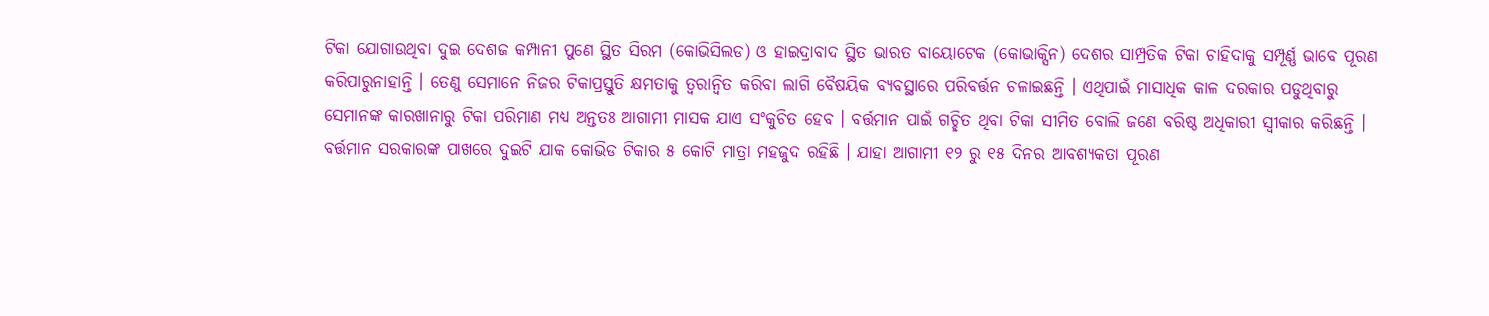ଟିକା ଯୋଗାଉଥିବା ଦୁଇ ଦେଶଜ କମ୍ପାନୀ ପୁଣେ ସ୍ଥିତ ସିରମ (କୋଭିସିଲଡ) ଓ ହାଇଦ୍ରାବାଦ ସ୍ଥିତ ଭାରତ ବାୟୋଟେକ (କୋଭାକ୍ସିନ) ଦେଶର ସାମ୍ପ୍ରତିକ ଟିକା ଚାହିଦାକୁ ସମ୍ପୂର୍ଣ୍ଣ ଭାବେ ପୂରଣ କରିପାରୁନାହାନ୍ତି । ତେଣୁ ସେମାନେ ନିଜର ଟିକାପ୍ରସ୍ତୁତି କ୍ଷମତାକୁ ତ୍ୱରାନ୍ୱିତ କରିବା ଲାଗି ବୈଷୟିକ ବ୍ୟବସ୍ଥାରେ ପରିବର୍ତ୍ତନ ଚଳାଇଛନ୍ତି । ଏଥିପାଇଁ ମାସାଧିକ କାଳ ଦରକାର ପଡୁଥିବାରୁ ସେମାନଙ୍କ କାରଖାନାରୁ ଟିକା ପରିମାଣ ମଧ୍ୟ ଅନ୍ତତଃ ଆଗାମୀ ମାସକ ଯାଏ ସଂକୁଚିତ ହେବ । ବର୍ତ୍ତମାନ ପାଇଁ ଗଚ୍ଛିତ ଥିବା ଟିକା ସୀମିତ ବୋଲି ଜଣେ ବରିଷ୍ଠ ଅଧିକାରୀ ସ୍ୱୀକାର କରିଛନ୍ତି । ବର୍ତ୍ତମାନ ସରକାରଙ୍କ ପାଖରେ ଦୁଇଟି ଯାକ କୋଭିଡ ଟିକାର ୫ କୋଟି ମାତ୍ରା ମହଜୁଦ ରହିଛି । ଯାହା ଆଗାମୀ ୧୨ ରୁ ୧୫ ଦିନର ଆବଶ୍ୟକତା ପୂରଣ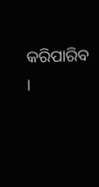କରିପାରିବ ।